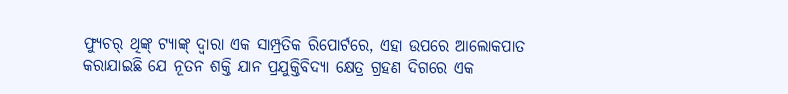ଫ୍ୟୁଚର୍ ଥିଙ୍କ୍ ଟ୍ୟାଙ୍କ୍ ଦ୍ୱାରା ଏକ ସାମ୍ପ୍ରତିକ ରିପୋର୍ଟରେ, ଏହା ଉପରେ ଆଲୋକପାତ କରାଯାଇଛି ଯେ ନୂତନ ଶକ୍ତି ଯାନ ପ୍ରଯୁକ୍ତିବିଦ୍ୟା କ୍ଷେତ୍ର ଗ୍ରହଣ ଦିଗରେ ଏକ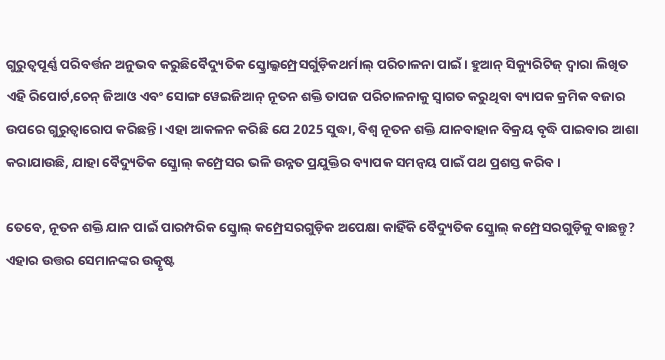ଗୁରୁତ୍ୱପୂର୍ଣ୍ଣ ପରିବର୍ତ୍ତନ ଅନୁଭବ କରୁଛିବୈଦ୍ୟୁତିକ ସ୍କ୍ରୋଲ୍କମ୍ପ୍ରେସର୍ଗୁଡ଼ିକଥର୍ମାଲ୍ ପରିଚାଳନା ପାଇଁ। ହୁଆନ୍ ସିକ୍ୟୁରିଟିଜ୍ ଦ୍ୱାରା ଲିଖିତ ଏହି ରିପୋର୍ଟ,ଚେନ୍ ଜିଆଓ ଏବଂ ସୋଙ୍ଗ ୱେଇଜିଆନ୍ ନୂତନ ଶକ୍ତି ତାପଜ ପରିଚାଳନାକୁ ସ୍ୱାଗତ କରୁଥିବା ବ୍ୟାପକ କ୍ରମିକ ବଜାର ଉପରେ ଗୁରୁତ୍ୱାରୋପ କରିଛନ୍ତି। ଏହା ଆକଳନ କରିଛି ଯେ 2025 ସୁଦ୍ଧା, ବିଶ୍ୱ ନୂତନ ଶକ୍ତି ଯାନବାହାନ ବିକ୍ରୟ ବୃଦ୍ଧି ପାଇବାର ଆଶା କରାଯାଉଛି, ଯାହା ବୈଦ୍ୟୁତିକ ସ୍କ୍ରୋଲ୍ କମ୍ପ୍ରେସର ଭଳି ଉନ୍ନତ ପ୍ରଯୁକ୍ତିର ବ୍ୟାପକ ସମନ୍ୱୟ ପାଇଁ ପଥ ପ୍ରଶସ୍ତ କରିବ।

ତେବେ, ନୂତନ ଶକ୍ତି ଯାନ ପାଇଁ ପାରମ୍ପରିକ ସ୍କ୍ରୋଲ୍ କମ୍ପ୍ରେସରଗୁଡ଼ିକ ଅପେକ୍ଷା କାହିଁକି ବୈଦ୍ୟୁତିକ ସ୍କ୍ରୋଲ୍ କମ୍ପ୍ରେସରଗୁଡ଼ିକୁ ବାଛନ୍ତୁ? ଏହାର ଉତ୍ତର ସେମାନଙ୍କର ଉତ୍କୃଷ୍ଟ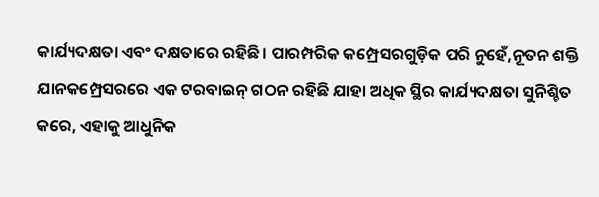କାର୍ଯ୍ୟଦକ୍ଷତା ଏବଂ ଦକ୍ଷତାରେ ରହିଛି। ପାରମ୍ପରିକ କମ୍ପ୍ରେସରଗୁଡ଼ିକ ପରି ନୁହେଁ,ନୂତନ ଶକ୍ତି ଯାନକମ୍ପ୍ରେସରରେ ଏକ ଟରବାଇନ୍ ଗଠନ ରହିଛି ଯାହା ଅଧିକ ସ୍ଥିର କାର୍ଯ୍ୟଦକ୍ଷତା ସୁନିଶ୍ଚିତ କରେ, ଏହାକୁ ଆଧୁନିକ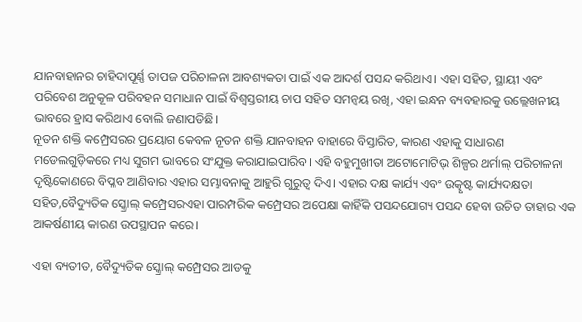ଯାନବାହାନର ଚାହିଦାପୂର୍ଣ୍ଣ ତାପଜ ପରିଚାଳନା ଆବଶ୍ୟକତା ପାଇଁ ଏକ ଆଦର୍ଶ ପସନ୍ଦ କରିଥାଏ। ଏହା ସହିତ, ସ୍ଥାୟୀ ଏବଂ ପରିବେଶ ଅନୁକୂଳ ପରିବହନ ସମାଧାନ ପାଇଁ ବିଶ୍ୱସ୍ତରୀୟ ଚାପ ସହିତ ସମନ୍ୱୟ ରଖି, ଏହା ଇନ୍ଧନ ବ୍ୟବହାରକୁ ଉଲ୍ଲେଖନୀୟ ଭାବରେ ହ୍ରାସ କରିଥାଏ ବୋଲି ଜଣାପଡିଛି।
ନୂତନ ଶକ୍ତି କମ୍ପ୍ରେସରର ପ୍ରୟୋଗ କେବଳ ନୂତନ ଶକ୍ତି ଯାନବାହନ ବାହାରେ ବିସ୍ତାରିତ, କାରଣ ଏହାକୁ ସାଧାରଣ ମଡେଲଗୁଡ଼ିକରେ ମଧ୍ୟ ସୁଗମ ଭାବରେ ସଂଯୁକ୍ତ କରାଯାଇପାରିବ। ଏହି ବହୁମୁଖୀତା ଅଟୋମୋଟିଭ୍ ଶିଳ୍ପର ଥର୍ମାଲ୍ ପରିଚାଳନା ଦୃଷ୍ଟିକୋଣରେ ବିପ୍ଳବ ଆଣିବାର ଏହାର ସମ୍ଭାବନାକୁ ଆହୁରି ଗୁରୁତ୍ୱ ଦିଏ। ଏହାର ଦକ୍ଷ କାର୍ଯ୍ୟ ଏବଂ ଉତ୍କୃଷ୍ଟ କାର୍ଯ୍ୟଦକ୍ଷତା ସହିତ,ବୈଦ୍ୟୁତିକ ସ୍କ୍ରୋଲ୍ କମ୍ପ୍ରେସରଏହା ପାରମ୍ପରିକ କମ୍ପ୍ରେସର ଅପେକ୍ଷା କାହିଁକି ପସନ୍ଦଯୋଗ୍ୟ ପସନ୍ଦ ହେବା ଉଚିତ ତାହାର ଏକ ଆକର୍ଷଣୀୟ କାରଣ ଉପସ୍ଥାପନ କରେ।

ଏହା ବ୍ୟତୀତ, ବୈଦ୍ୟୁତିକ ସ୍କ୍ରୋଲ୍ କମ୍ପ୍ରେସର ଆଡକୁ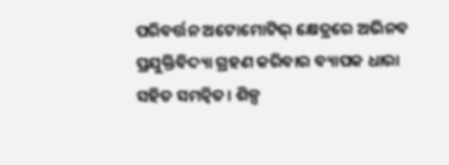ପରିବର୍ତ୍ତନ ଅଟୋମୋଟିଭ୍ କ୍ଷେତ୍ରରେ ଅଭିନବ ପ୍ରଯୁକ୍ତିବିଦ୍ୟା ଗ୍ରହଣ କରିବାର ବ୍ୟାପକ ଧାରା ସହିତ ସମନ୍ୱିତ। ଶିଳ୍ପ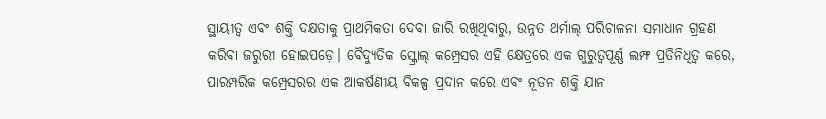ସ୍ଥାୟୀତ୍ୱ ଏବଂ ଶକ୍ତି ଦକ୍ଷତାକୁ ପ୍ରାଥମିକତା ଦେବା ଜାରି ରଖିଥିବାରୁ, ଉନ୍ନତ ଥର୍ମାଲ୍ ପରିଚାଳନା ସମାଧାନ ଗ୍ରହଣ କରିବା ଜରୁରୀ ହୋଇପଡ଼େ। ବୈଦ୍ୟୁତିକ ସ୍କ୍ରୋଲ୍ କମ୍ପ୍ରେସର ଏହି କ୍ଷେତ୍ରରେ ଏକ ଗୁରୁତ୍ୱପୂର୍ଣ୍ଣ ଲମ୍ଫ ପ୍ରତିନିଧିତ୍ୱ କରେ, ପାରମ୍ପରିକ କମ୍ପ୍ରେସରର ଏକ ଆକର୍ଷଣୀୟ ବିକଳ୍ପ ପ୍ରଦାନ କରେ ଏବଂ ନୂତନ ଶକ୍ତି ଯାନ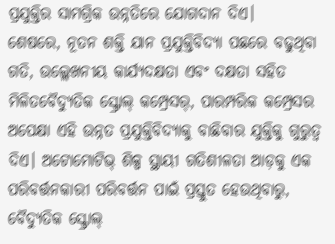ପ୍ରଯୁକ୍ତିର ସାମଗ୍ରିକ ଉନ୍ନତିରେ ଯୋଗଦାନ ଦିଏ।
ଶେଷରେ, ନୂତନ ଶକ୍ତି ଯାନ ପ୍ରଯୁକ୍ତିବିଦ୍ୟା ପଛରେ ବଢୁଥିବା ଗତି, ଉଲ୍ଲେଖନୀୟ କାର୍ଯ୍ୟଦକ୍ଷତା ଏବଂ ଦକ୍ଷତା ସହିତ ମିଳିତବୈଦ୍ୟୁତିକ ସ୍କ୍ରୋଲ୍ କମ୍ପ୍ରେସର୍, ପାରମ୍ପରିକ କମ୍ପ୍ରେସର ଅପେକ୍ଷା ଏହି ଉନ୍ନତ ପ୍ରଯୁକ୍ତିବିଦ୍ୟାକୁ ବାଛିବାର ଯୁକ୍ତିକୁ ଗୁରୁତ୍ୱ ଦିଏ। ଅଟୋମୋଟିଭ୍ ଶିଳ୍ପ ସ୍ଥାୟୀ ଗତିଶୀଳତା ଆଡ଼କୁ ଏକ ପରିବର୍ତ୍ତନକାରୀ ପରିବର୍ତ୍ତନ ପାଇଁ ପ୍ରସ୍ତୁତ ହେଉଥିବାରୁ, ବୈଦ୍ୟୁତିକ ସ୍କ୍ରୋଲ୍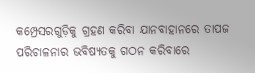କମ୍ପ୍ରେସରଗୁଡ଼ିକୁ ଗ୍ରହଣ କରିବା ଯାନବାହାନରେ ତାପଜ ପରିଚାଳନାର ଭବିଷ୍ୟତକୁ ଗଠନ କରିବାରେ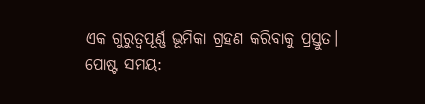ଏକ ଗୁରୁତ୍ୱପୂର୍ଣ୍ଣ ଭୂମିକା ଗ୍ରହଣ କରିବାକୁ ପ୍ରସ୍ତୁତ।
ପୋଷ୍ଟ ସମୟ: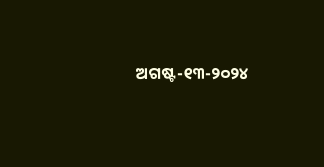ଅଗଷ୍ଟ-୧୩-୨୦୨୪